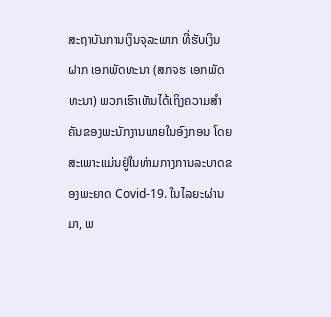ສະຖາບັນການເງິນຈຸລະພາກ ທີ່ຮັບເງິນຝາກ ເອກພັດທະນາ (ສກຈຮ ເອກພັດທະນາ) ພວກເຮົາເຫັນໄດ້ເຖິງຄວາມສໍາຄັນຂອງພະນັກງານພາຍໃນອົງກອນ ໂດຍສະເພາະແມ່ນຢູ່ໃນທ່າມກາງການລະບາດຂອງພະຍາດ Covid-19. ໃນໄລຍະຜ່ານມາ, ພ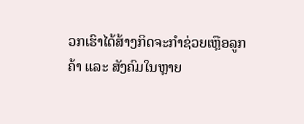ວກເຮົາໄດ້ສ້າງກິດຈະກຳຊ່ວຍເຫຼືອລູກຄ້າ ແລະ ສັງຄົມໃນຫຼາຍ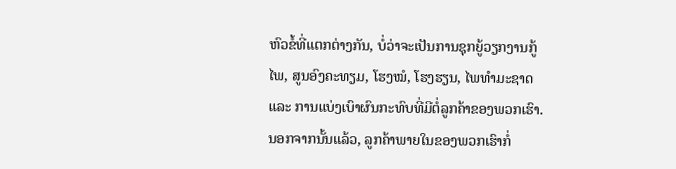ຫົວຂໍ້ທີ່ແຕກຕ່າງກັນ, ບໍ່ວ່າຈະເປັນການຊຸກຍູ້ວຽກງານກູ້ໄພ, ສູນອົງຄະທຽມ, ໂຮງໝໍ, ໂຮງຮຽນ, ໄພທຳມະຊາດ ແລະ ການແບ່ງເບົາຜົນກະທົບທີ່ມີຕໍ່ລູກຄ້າຂອງພວກເຮົາ.
ນອກຈາກນັ້ນແລ້ວ, ລູກຄ້າພາຍໃນຂອງພວກເຮົາກໍ່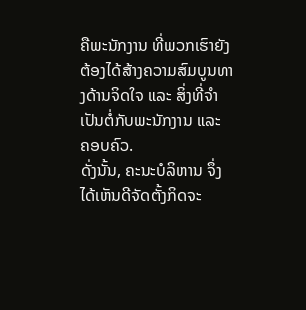ຄືພະນັກງານ ທີ່ພວກເຮົາຍັງຕ້ອງໄດ້ສ້າງຄວາມສົມບູນທາງດ້ານຈິດໃຈ ແລະ ສິ່ງທີ່ຈຳເປັນຕໍ່ກັບພະນັກງານ ແລະ ຄອບຄົວ.
ດັ່ງນັ້ນ, ຄະນະບໍລິຫານ ຈຶ່ງໄດ້ເຫັນດີຈັດຕັ້ງກິດຈະ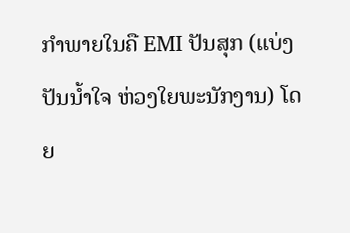ກຳພາຍໃນຄື EMI ປັນສຸກ (ແບ່ງປັນນ້ຳໃຈ ຫ່ວງໃຍພະນັກງານ) ໂດຍ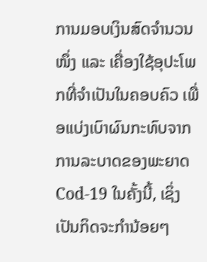ການມອບເງິນສົດຈຳນວນໜຶ່ງ ແລະ ເຄື່ອງໃຊ້ອຸປະໂພກທີ່ຈຳເປັນໃນຄອບຄົວ ເພື່ອແບ່ງເບົາຜົນກະທົບຈາກການລະບາດຂອງພະຍາດ Cod-19 ໃນຄັ້ງນີ້, ເຊິ່ງເປັນກິດຈະກຳນ້ອຍໆ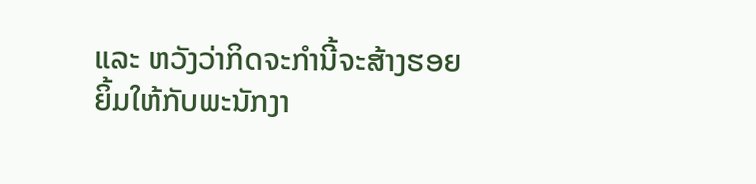ແລະ ຫວັງວ່າກິດຈະກຳນີ້ຈະສ້າງຮອຍຍິ້ມໃຫ້ກັບພະນັກງາ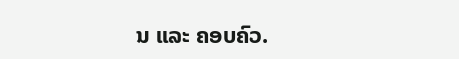ນ ແລະ ຄອບຄົວ.